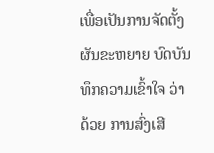ເພື່ອເປັນການຈັດຕັ້ງຜັນຂະຫຍາຍ ບົດບັນທຶກຄວາມເຂົ້າໃຈ ວ່າດ້ວຍ ການສົ່ງເສີ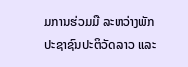ມການຮ່ວມມື ລະຫວ່າງພັກປະຊາຊົນປະຕິວັດລາວ ແລະ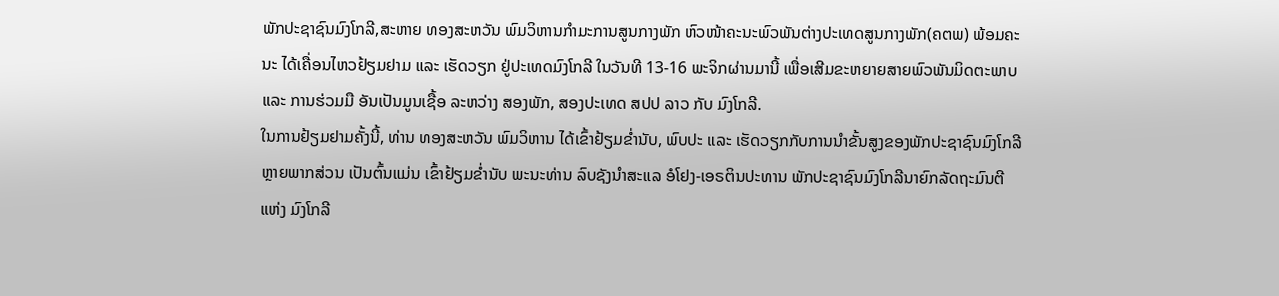ພັກປະຊາຊົນມົງໂກລີ,ສະຫາຍ ທອງສະຫວັນ ພົມວິຫານກໍາມະການສູນກາງພັກ ຫົວໜ້າຄະນະພົວພັນຕ່າງປະເທດສູນກາງພັກ(ຄຕພ) ພ້ອມຄະນະ ໄດ້ເຄື່ອນໄຫວຢ້ຽມຢາມ ແລະ ເຮັດວຽກ ຢູ່ປະເທດມົງໂກລີ ໃນວັນທີ 13-16 ພະຈິກຜ່ານມານີ້ ເພື່ອເສີມຂະຫຍາຍສາຍພົວພັນມິດຕະພາບ ແລະ ການຮ່ວມມື ອັນເປັນມູນເຊື້ອ ລະຫວ່າງ ສອງພັກ, ສອງປະເທດ ສປປ ລາວ ກັບ ມົງໂກລີ.
ໃນການຢ້ຽມຢາມຄັ້ງນີ້, ທ່ານ ທອງສະຫວັນ ພົມວິຫານ ໄດ້ເຂົ້າຢ້ຽມຂໍ່ານັບ, ພົບປະ ແລະ ເຮັດວຽກກັບການນຳຂັ້ນສູງຂອງພັກປະຊາຊົນມົງໂກລີ ຫຼາຍພາກສ່ວນ ເປັນຕົ້ນແມ່ນ ເຂົ້າຢ້ຽມຂ່ຳນັບ ພະນະທ່ານ ລົບຊັງນໍາສະແລ ອໍໂຢງ-ເອຣຕິນປະທານ ພັກປະຊາຊົນມົງໂກລີນາຍົກລັດຖະມົນຕີ ແຫ່ງ ມົງໂກລີ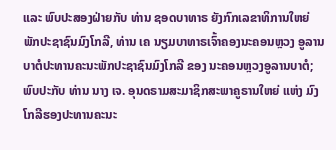ແລະ ພົບປະສອງຝ່າຍກັບ ທ່ານ ຊອດບາທາຣ ຍັງກົກເລຂາທິການໃຫຍ່ ພັກປະຊາຊົນມົງໂກລີ, ທ່ານ ເຄ ນຽມບາທາຣເຈົ້າຄອງນະຄອນຫຼວງ ອູລານບາຕໍປະທານຄະນະພັກປະຊາຊົນມົງໂກລີ ຂອງ ນະຄອນຫຼວງອູລານບາຕໍ;ພົບປະກັບ ທ່ານ ນາງ ເຈ. ອຸນດຣາມສະມາຊິກສະພາຄູຣານໃຫຍ່ ແຫ່ງ ມົງໂກລີຮອງປະທານຄະນະ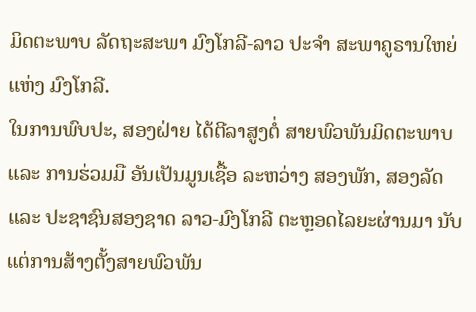ມິດຕະພາບ ລັດຖະສະພາ ມົງໂກລີ-ລາວ ປະຈຳ ສະພາຄູຣານໃຫຍ່ ແຫ່ງ ມົງໂກລີ.
ໃນການພົບປະ, ສອງຝ່າຍ ໄດ້ຕີລາສູງຕໍ່ ສາຍພົວພັນມິດຕະພາບ ແລະ ການຮ່ວມມື ອັນເປັນມູນເຊື້ອ ລະຫວ່າງ ສອງພັກ, ສອງລັດ ແລະ ປະຊາຊົນສອງຊາດ ລາວ-ມົງໂກລີ ຕະຫຼອດໄລຍະຜ່ານມາ ນັບແຕ່ການສ້າງຕັ້ງສາຍພົວພັນ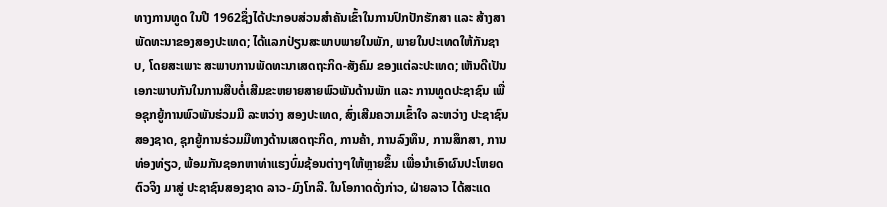ທາງການທູດ ໃນປີ 1962ຊຶ່ງໄດ້ປະກອບສ່ວນສໍາຄັນເຂົ້າໃນການປົກປັກຮັກສາ ແລະ ສ້າງສາພັດທະນາຂອງສອງປະເທດ; ໄດ້ແລກປ່ຽນສະພາບພາຍໃນພັກ, ພາຍໃນປະເທດໃຫ້ກັນຊາບ, ໂດຍສະເພາະ ສະພາບການພັດທະນາເສດຖະກິດ-ສັງຄົມ ຂອງແຕ່ລະປະເທດ; ເຫັນດີເປັນເອກະພາບກັນໃນການສືບຕໍ່ເສີມຂະຫຍາຍສາຍພົວພັນດ້ານພັກ ແລະ ການທູດປະຊາຊົນ ເພື່ອຊຸກຍູ້ການພົວພັນຮ່ວມມື ລະຫວ່າງ ສອງປະເທດ, ສົ່ງເສີມຄວາມເຂົ້າໃຈ ລະຫວ່າງ ປະຊາຊົນສອງຊາດ, ຊຸກຍູ້ການຮ່ວມມືທາງດ້ານເສດຖະກິດ, ການຄ້າ, ການລົງທຶນ, ການສຶກສາ, ການທ່ອງທ່ຽວ, ພ້ອມກັນຊອກຫາທ່າແຮງບົ່ມຊ້ອນຕ່າງໆໃຫ້ຫຼາຍຂຶ້ນ ເພື່ອນໍາເອົາຜົນປະໂຫຍດຕົວຈິງ ມາສູ່ ປະຊາຊົນສອງຊາດ ລາວ-ມົງໂກລີ. ໃນໂອກາດດັ່ງກ່າວ, ຝ່າຍລາວ ໄດ້ສະແດ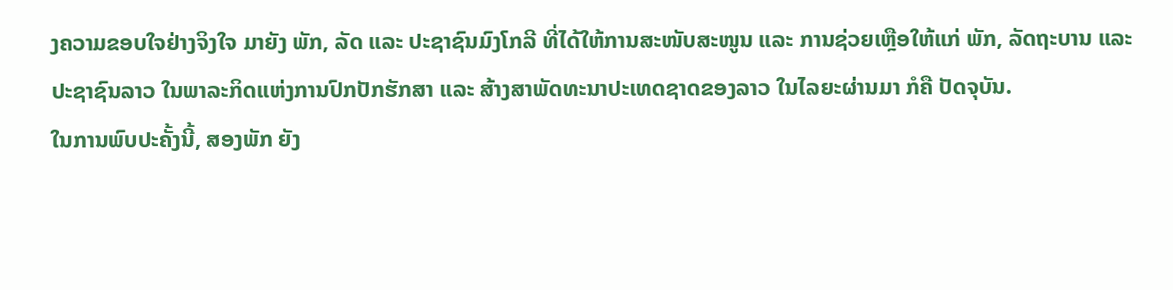ງຄວາມຂອບໃຈຢ່າງຈິງໃຈ ມາຍັງ ພັກ, ລັດ ແລະ ປະຊາຊົນມົງໂກລີ ທີ່ໄດ້ໃຫ້ການສະໜັບສະໜູນ ແລະ ການຊ່ວຍເຫຼືອໃຫ້ແກ່ ພັກ, ລັດຖະບານ ແລະ ປະຊາຊົນລາວ ໃນພາລະກິດແຫ່ງການປົກປັກຮັກສາ ແລະ ສ້າງສາພັດທະນາປະເທດຊາດຂອງລາວ ໃນໄລຍະຜ່ານມາ ກໍຄື ປັດຈຸບັນ.
ໃນການພົບປະຄັ້ງນີ້, ສອງພັກ ຍັງ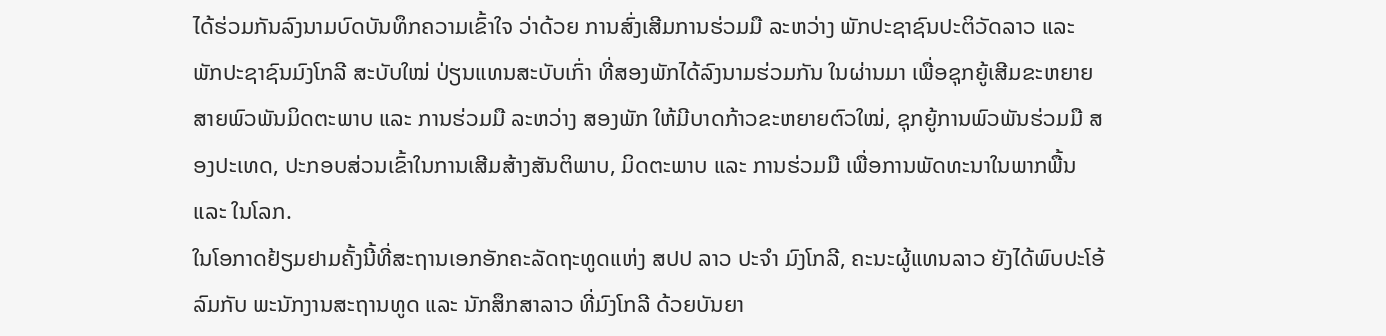ໄດ້ຮ່ວມກັນລົງນາມບົດບັນທຶກຄວາມເຂົ້າໃຈ ວ່າດ້ວຍ ການສົ່ງເສີມການຮ່ວມມື ລະຫວ່າງ ພັກປະຊາຊົນປະຕິວັດລາວ ແລະ ພັກປະຊາຊົນມົງໂກລີ ສະບັບໃໝ່ ປ່ຽນແທນສະບັບເກົ່າ ທີ່ສອງພັກໄດ້ລົງນາມຮ່ວມກັນ ໃນຜ່ານມາ ເພື່ອຊຸກຍູ້ເສີມຂະຫຍາຍສາຍພົວພັນມິດຕະພາບ ແລະ ການຮ່ວມມື ລະຫວ່າງ ສອງພັກ ໃຫ້ມີບາດກ້າວຂະຫຍາຍຕົວໃໝ່, ຊຸກຍູ້ການພົວພັນຮ່ວມມື ສອງປະເທດ, ປະກອບສ່ວນເຂົ້າໃນການເສີມສ້າງສັນຕິພາບ, ມິດຕະພາບ ແລະ ການຮ່ວມມື ເພື່ອການພັດທະນາໃນພາກພື້ນ ແລະ ໃນໂລກ.
ໃນໂອກາດຢ້ຽມຢາມຄັ້ງນີ້ທີ່ສະຖານເອກອັກຄະລັດຖະທູດແຫ່ງ ສປປ ລາວ ປະຈໍາ ມົງໂກລີ, ຄະນະຜູ້ແທນລາວ ຍັງໄດ້ພົບປະໂອ້ລົມກັບ ພະນັກງານສະຖານທູດ ແລະ ນັກສຶກສາລາວ ທີ່ມົງໂກລີ ດ້ວຍບັນຍາ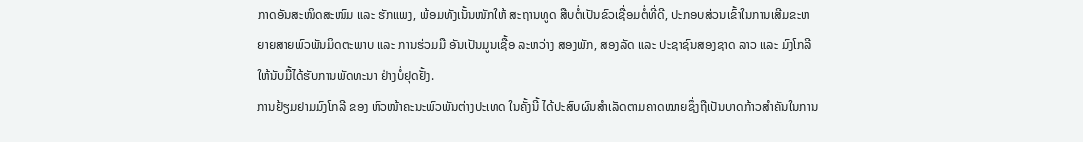ກາດອັນສະໜິດສະໜົມ ແລະ ຮັກແພງ, ພ້ອມທັງເນັ້ນໜັກໃຫ້ ສະຖານທູດ ສືບຕໍ່ເປັນຂົວເຊື່ອມຕໍ່ທີ່ດີ, ປະກອບສ່ວນເຂົ້າໃນການເສີມຂະຫຍາຍສາຍພົວພັນມິດຕະພາບ ແລະ ການຮ່ວມມື ອັນເປັນມູນເຊື້ອ ລະຫວ່າງ ສອງພັກ, ສອງລັດ ແລະ ປະຊາຊົນສອງຊາດ ລາວ ແລະ ມົງໂກລີ ໃຫ້ນັບມື້ໄດ້ຮັບການພັດທະນາ ຢ່າງບໍ່ຢຸດຢັ້ງ.
ການຢ້ຽມຢາມມົງໂກລີ ຂອງ ຫົວໜ້າຄະນະພົວພັນຕ່າງປະເທດ ໃນຄັ້ງນີ້ ໄດ້ປະສົບຜົນສໍາເລັດຕາມຄາດໝາຍຊຶ່ງຖືເປັນບາດກ້າວສໍາຄັນໃນການ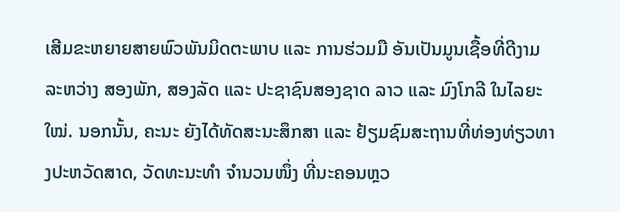ເສີມຂະຫຍາຍສາຍພົວພັນມິດຕະພາບ ແລະ ການຮ່ວມມື ອັນເປັນມູນເຊື້ອທີ່ດີງາມ ລະຫວ່າງ ສອງພັກ, ສອງລັດ ແລະ ປະຊາຊົນສອງຊາດ ລາວ ແລະ ມົງໂກລີ ໃນໄລຍະໃໝ່. ນອກນັ້ນ, ຄະນະ ຍັງໄດ້ທັດສະນະສຶກສາ ແລະ ຢ້ຽມຊົມສະຖານທີ່ທ່ອງທ່ຽວທາງປະຫວັດສາດ, ວັດທະນະທໍາ ຈໍານວນໜຶ່ງ ທີ່ນະຄອນຫຼວ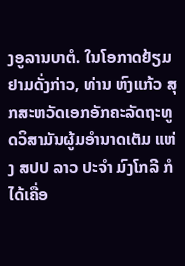ງອູລານບາຕໍ. ໃນໂອກາດຢ້ຽມຢາມດັ່ງກ່າວ, ທ່ານ ຫົງແກ້ວ ສຸກສະຫວັດເອກອັກຄະລັດຖະທູດວິສາມັນຜູ້ມອໍານາດເຕັມ ແຫ່ງ ສປປ ລາວ ປະຈຳ ມົງໂກລີ ກໍໄດ້ເຄື່ອ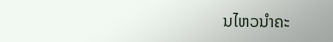ນໄຫວນຳຄະ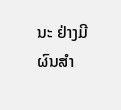ນະ ຢ່າງມີຜົນສຳ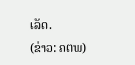ເລັດ.
(ຂ່າວ: ຄຕພ)